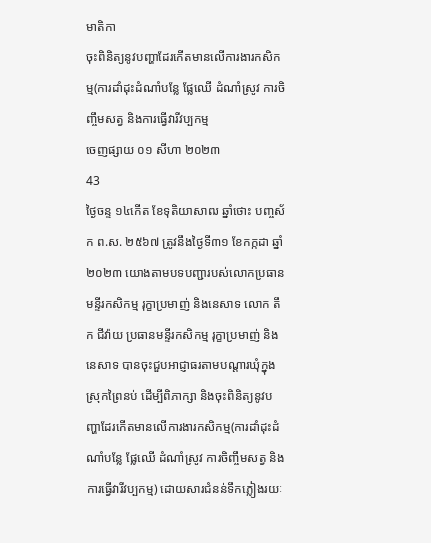មាតិកា
ចុះពិនិត្យនូវបញ្ហាដែរកើតមានលើការងារកសិកម្ម(ការដាំដុះដំណាំបន្លែ ផ្លែឈើ ដំណាំស្រូវ ការចិញ្ចឹមសត្វ និងការធ្វើវារីវប្បកម្ម
ចេញផ្សាយ ០១ សីហា ២០២៣
43
ថ្ងៃចន្ទ ១៤កើត ខែទុតិយាសាឍ ឆ្នាំថោះ បញ្ចស័ក ព.ស. ២៥៦៧ ត្រូវនឹងថ្ងៃទី៣១ ខែកក្កដា ឆ្នាំ២០២៣ យោងតាមបទបញ្ជារបស់លោកប្រធានមន្ទីរកសិកម្ម រុក្ខាប្រមាញ់ និងនេសាទ លោក តឹក ជីវ៉ាយ ប្រធានមន្ទីរកសិកម្ម រុក្ខាប្រមាញ់ និងនេសាទ បានចុះជួបអាជ្ញាធរតាមបណ្តារឃុំក្នុងស្រុកព្រៃនប់ ដើម្បីពិភាក្សា និងចុះពិនិត្យនូវបញ្ហាដែរកើតមានលើការងារកសិកម្ម(ការដាំដុះដំណាំបន្លែ ផ្លែឈើ ដំណាំស្រូវ ការចិញ្ចឹមសត្វ និងការធ្វើវារីវប្បកម្ម) ដោយសារជំនន់ទឹកភ្លៀងរយៈ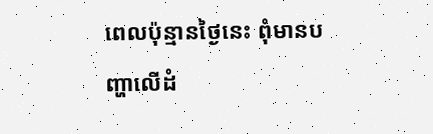ពេលប៉ុន្មានថ្ងៃនេះ ពុំមានបញ្ហាលើដំ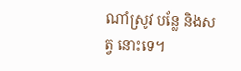ណាំស្រូវ បន្លែ និងសត្វ នោះទេ។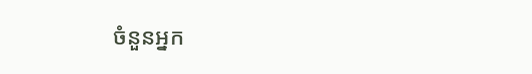ចំនួនអ្នក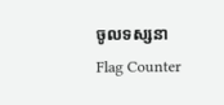ចូលទស្សនា
Flag Counter